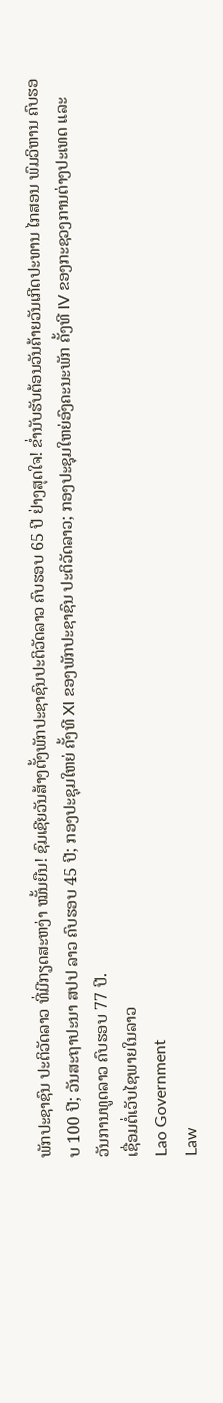ພັກປະຊາຊົນ ປະຕິວັດລາວ ທີ່ມີກຽດສະຫງ່າ ໝັ້ນຍືນ! ຊົມເຊີຍວັນສ້າງຕັ້ງພັກປະຊາຊົນປະຕິວັດລາວ ຄົບຮອບ 65 ປີ ຢ່າງສຸດໃຈ! ຂໍ່ານັບຮັບຕ້ອນວັນຄ້າຍວັນເກີດປະທານ ໄກສອນ ພົມວິຫານ ຄົບຮອບ 100 ປີ; ວັນສະຖາປະນາ ສປປ ລາວ ຄົບຮອບ 45 ປີ; ກອງປະຊຸມໃຫຍ່ ຄັ້ງທີ XI ຂອງພັກປະຊາຊົນ ປະຕິວັດລາວ; ກອງປະຊຸມໃຫຍ່ອົງຄະນະພັກ ຄັ້ງທີ IV ຂອງກະຊວງການຕ່າງປະເທດ ແລະ ວັນການທູດລາວ ຄົບຮອບ 77 ປີ.
ເຊື່ອມຕໍ່ເວັບໄຊພາຍໃນລາວ
Lao Government
Law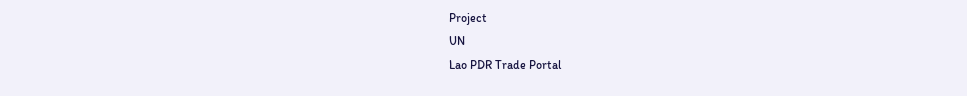Project
UN
Lao PDR Trade Portal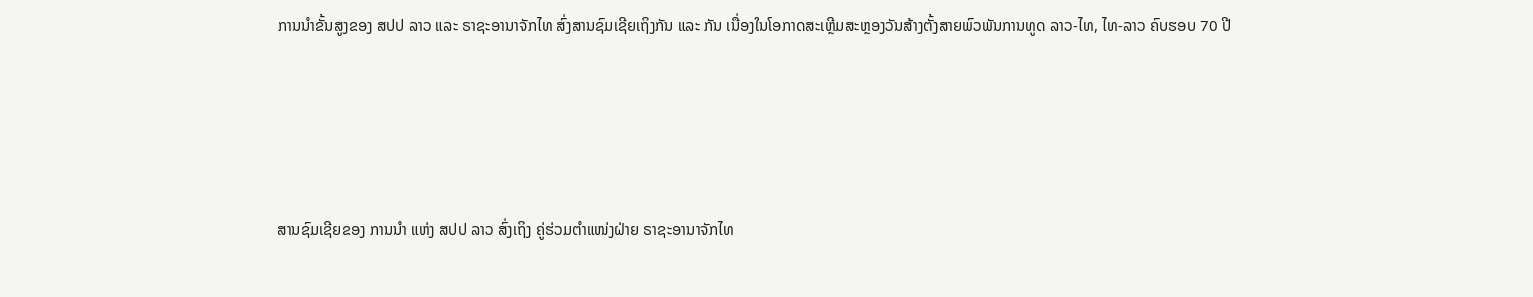ການນໍາຂັ້ນສູງຂອງ ສປປ ລາວ ແລະ ຣາຊະອານາຈັກໄທ ສົ່ງສານຊົມເຊີຍເຖິງກັນ ແລະ ກັນ ເນື່ອງໃນໂອກາດສະເຫຼີມສະຫຼອງວັນສ້າງຕັ້ງສາຍພົວພັນການທູດ ລາວ-ໄທ, ໄທ-ລາວ ຄົບຮອບ 70 ປີ





ສານຊົມເຊີຍຂອງ ການນໍາ ແຫ່ງ ສປປ ລາວ ສົ່ງເຖິງ ຄູ່ຮ່ວມຕໍາແໜ່ງຝ່າຍ ຣາຊະອານາຈັກໄທ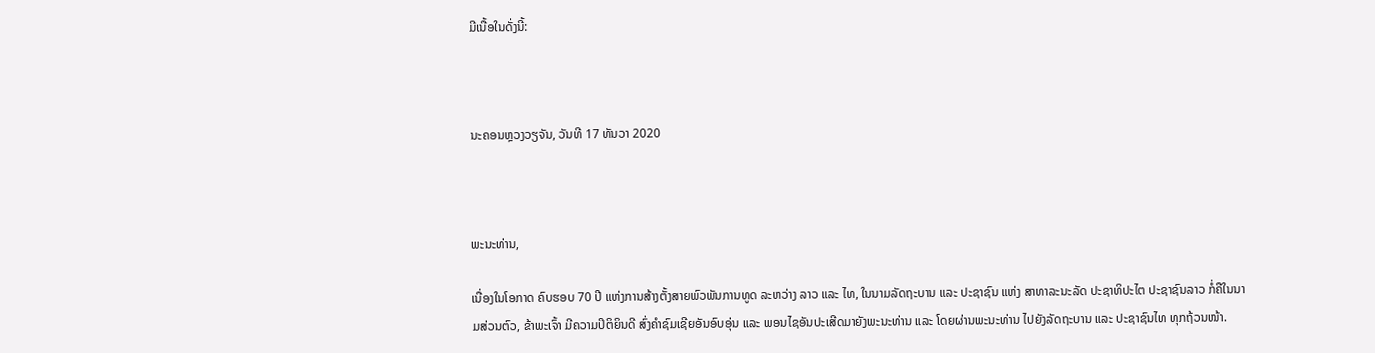ມີເນື້ອໃນດັ່ງນີ້:



ນະຄອນຫຼວງວຽຈັນ, ວັນທີ 17 ທັນວາ 2020



ພະນະທ່ານ,

ເນື່ອງໃນໂອກາດ ຄົບຮອບ 70 ປີ ແຫ່ງການສ້າງຕັ້ງສາຍພົວພັນການທູດ ລະຫວ່າງ ລາວ ແລະ ໄທ, ໃນນາມລັດຖະບານ ແລະ ປະຊາຊົນ ແຫ່ງ ສາທາລະນະລັດ ປະຊາທິປະໄຕ ປະຊາຊົນລາວ ກໍ່ຄືໃນນາມສ່ວນຕົວ, ຂ້າພະເຈົ້າ ມີຄວາມປິຕິຍິນດີ ສົ່ງຄໍາຊົມເຊີຍອັນອົບອຸ່ນ ແລະ ພອນໄຊອັນປະເສີດມາຍັງພະນະທ່ານ ແລະ ໂດຍຜ່ານພະນະທ່ານ ໄປຍັງລັດຖະບານ ແລະ ປະຊາຊົນໄທ ທຸກຖ້ວນໜ້າ.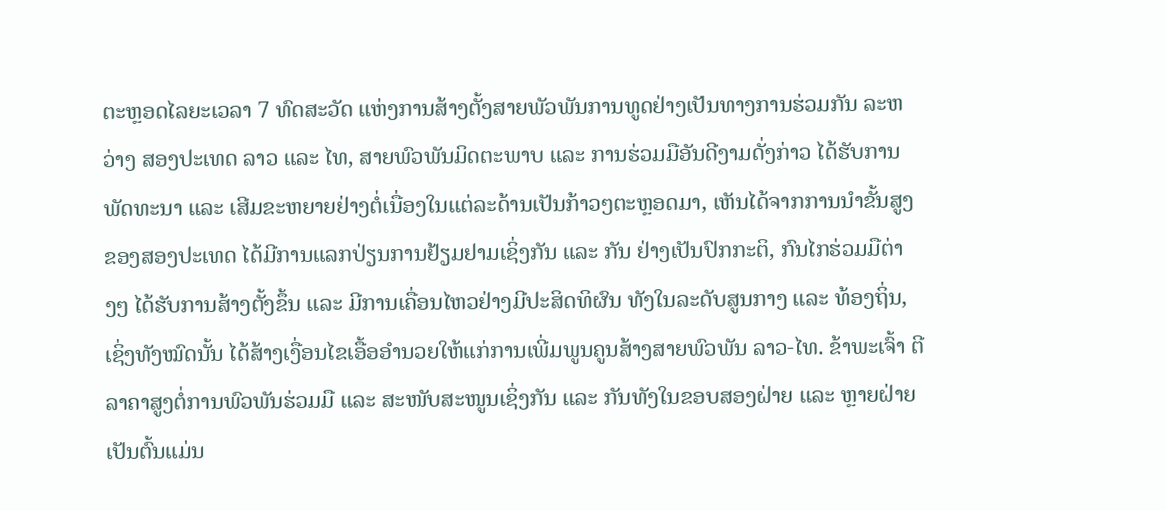ຕະຫຼອດໄລຍະເວລາ 7 ທົດສະວັດ ແຫ່ງການສ້າງຕັ້ງສາຍພັວພັນການທູດຢ່າງເປັນທາງການຮ່ວມກັນ ລະຫວ່າງ ສອງປະເທດ ລາວ ແລະ ໄທ, ສາຍພົວພັນມິດຕະພາບ ແລະ ການຮ່ວມມືອັນດີງາມດັ່ງກ່າວ ໄດ້ຮັບການພັດທະນາ ແລະ ເສີມຂະຫຍາຍຢ່າງຕໍ່ເນື່ອງໃນແຕ່ລະດ້ານເປັນກ້າວໆຕະຫຼອດມາ, ເຫັນໄດ້ຈາກການນໍາຂັ້ນສູງຂອງສອງປະເທດ ໄດ້ມີການແລກປ່ຽນການຢ້ຽມຢາມເຊິ່ງກັນ ແລະ ກັນ ຢ່າງເປັນປົກກະຕິ, ກົນໄກຮ່ວມມືຕ່າງໆ ໄດ້ຮັບການສ້າງຕັ້ງຂຶ້ນ ແລະ ມີການເຄື່ອນໄຫວຢ່າງມີປະສິດທິຜົນ ທັງໃນລະດັບສູນກາງ ແລະ ທ້ອງຖິ່ນ, ເຊິ່ງທັງໝົດນັ້ນ ໄດ້ສ້າງເງື່ອນໄຂເອື້ອອໍານວຍໃຫ້ແກ່ການເພີ່ມພູນຄູນສ້າງສາຍພົວພັນ ລາວ-ໄທ. ຂ້າພະເຈົ້າ ຕີລາຄາສູງຕໍ່ການພົວພັນຮ່ວມມື ແລະ ສະໜັບສະໜູນເຊິ່ງກັນ ແລະ ກັນທັງໃນຂອບສອງຝ່າຍ ແລະ ຫຼາຍຝ່າຍ ເປັນຕົ້ນແມ່ນ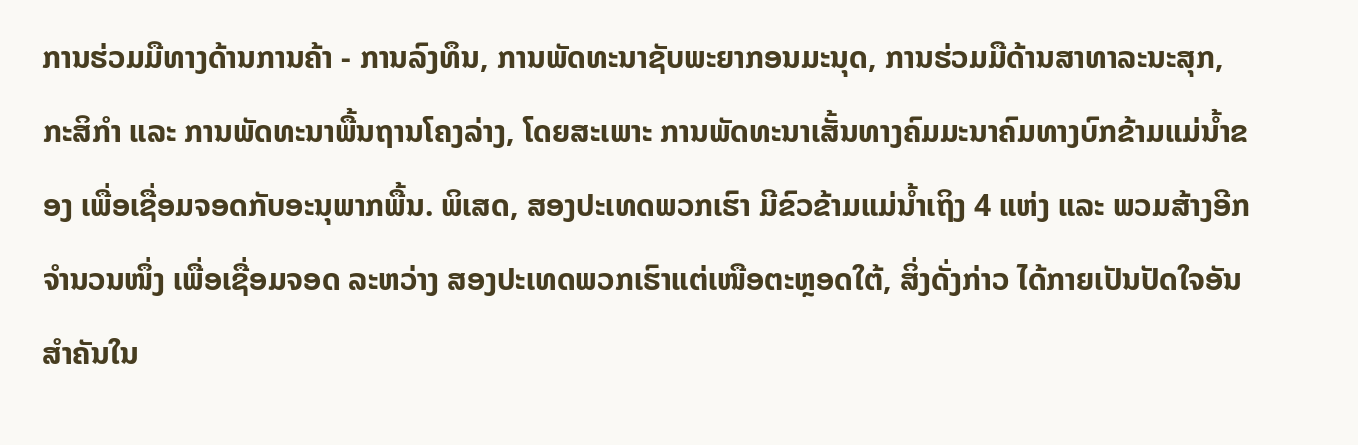ການຮ່ວມມືທາງດ້ານການຄ້າ - ການລົງທຶນ, ການພັດທະນາຊັບພະຍາກອນມະນຸດ, ການຮ່ວມມືດ້ານສາທາລະນະສຸກ, ກະສິກໍາ ແລະ ການພັດທະນາພື້ນຖານໂຄງລ່າງ, ໂດຍສະເພາະ ການພັດທະນາເສັ້ນທາງຄົມມະນາຄົມທາງບົກຂ້າມແມ່ນໍ້າຂອງ ເພື່ອເຊື່ອມຈອດກັບອະນຸພາກພື້ນ. ພິເສດ, ສອງປະເທດພວກເຮົາ ມີຂົວຂ້າມແມ່ນໍ້າເຖິງ 4 ແຫ່ງ ແລະ ພວມສ້າງອີກຈໍານວນໜຶ່ງ ເພື່ອເຊື່ອມຈອດ ລະຫວ່າງ ສອງປະເທດພວກເຮົາແຕ່ເໜືອຕະຫຼອດໃຕ້, ສິ່ງດັ່ງກ່າວ ໄດ້ກາຍເປັນປັດໃຈອັນສໍາຄັນໃນ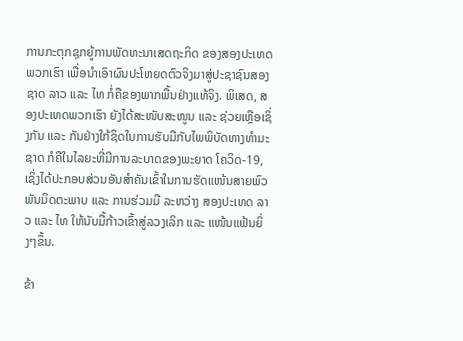ການກະຕຸກຊຸກຍູ້ການພັດທະນາເສດຖະກິດ ຂອງສອງປະເທດພວກເຮົາ ເພື່ອນໍາເອົາຜົນປະໂຫຍດຕົວຈິງມາສູ່ປະຊາຊົນສອງຊາດ ລາວ ແລະ ໄທ ກໍ່ຄືຂອງພາກພື້ນຢ່າງແທ້ຈິງ. ພິເສດ, ສອງປະເທດພວກເຮົາ ຍັງໄດ້ສະໜັບສະໜູນ ແລະ ຊ່ວຍເຫຼືອເຊິ່ງກັນ ແລະ ກັນຢ່າງໃກ້ຊິດໃນການຮັບມືກັບໄພພິບັດທາງທໍາມະຊາດ ກໍຄືໃນໄລຍະທີ່ມີການລະບາດຂອງພະຍາດ ໂຄວິດ-19, ເຊິ່ງໄດ້ປະກອບສ່ວນອັນສໍາຄັນເຂົ້າໃນການຮັດແໜ້ນສາຍພົວພັນມິດຕະພາບ ແລະ ການຮ່ວມມື ລະຫວ່າງ ສອງປະເທດ ລາວ ແລະ ໄທ ໃຫ້ນັບມື້ກ້າວເຂົ້າສູ່ລວງເລິກ ແລະ ແໜ້ນແຟ້ນຍິ່ງໆຂຶ້ນ.

ຂ້າ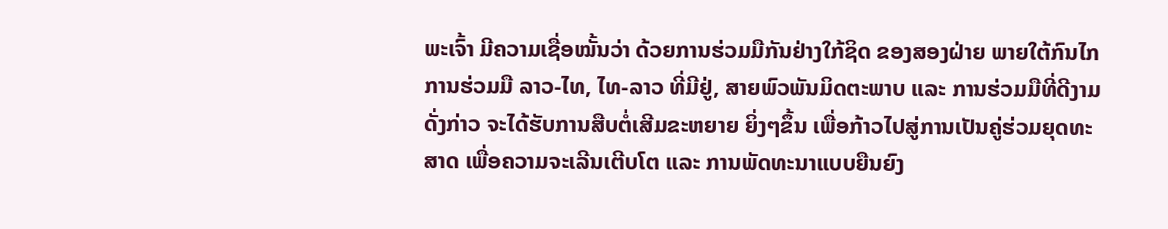ພະເຈົ້າ ມີຄວາມເຊື່ອໝັ້ນວ່າ ດ້ວຍການຮ່ວມມືກັນຢ່າງໃກ້ຊິດ ຂອງສອງຝ່າຍ ພາຍໃຕ້ກົນໄກການຮ່ວມມື ລາວ-ໄທ, ໄທ-ລາວ ທີ່ມີຢູ່, ສາຍພົວພັນມິດຕະພາບ ແລະ ການຮ່ວມມືທີ່ດີງາມດັ່ງກ່າວ ຈະໄດ້ຮັບການສືບຕໍ່ເສີມຂະຫຍາຍ ຍິ່ງໆຂຶ້ນ ເພື່ອກ້າວໄປສູ່ການເປັນຄູ່ຮ່ວມຍຸດທະສາດ ເພື່ອຄວາມຈະເລີນເຕີບໂຕ ແລະ ການພັດທະນາແບບຍືນຍົງ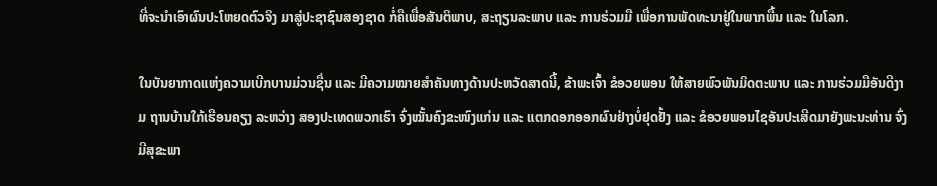ທີ່ຈະນໍາເອົາຜົນປະໂຫຍດຕົວຈິງ ມາສູ່ປະຊາຊົນສອງຊາດ ກໍ່ຄືເພື່ອສັນຕິພາບ, ສະຖຽນລະພາບ ແລະ ການຮ່ວມມື ເພື່ອການພັດທະນາຢູ່ໃນພາກພື້ນ ແລະ ໃນໂລກ.

ໃນບັນຍາກາດແຫ່ງຄວາມເບີກບານມ່ວນຊື່ນ ແລະ ມີຄວາມໝາຍສໍາຄັນທາງດ້ານປະຫວັດສາດນີ້, ຂ້າພະເຈົ້າ ຂໍອວຍພອນ ໃຫ້ສາຍພົວພັນມິດຕະພາບ ແລະ ການຮ່ວມມືອັນດີງາມ ຖານບ້ານໃກ້ເຮືອນຄຽງ ລະຫວ່າງ ສອງປະເທດພວກເຮົາ ຈົ່ງໝັ້ນຄົງຂະໜົງແກ່ນ ແລະ ແຕກດອກອອກຜົນຢ່າງບໍ່ຢຸດຢັ້ງ ແລະ ຂໍອວຍພອນໄຊອັນປະເສີດມາຍັງພະນະທ່ານ ຈົ່ງມີສຸຂະພາ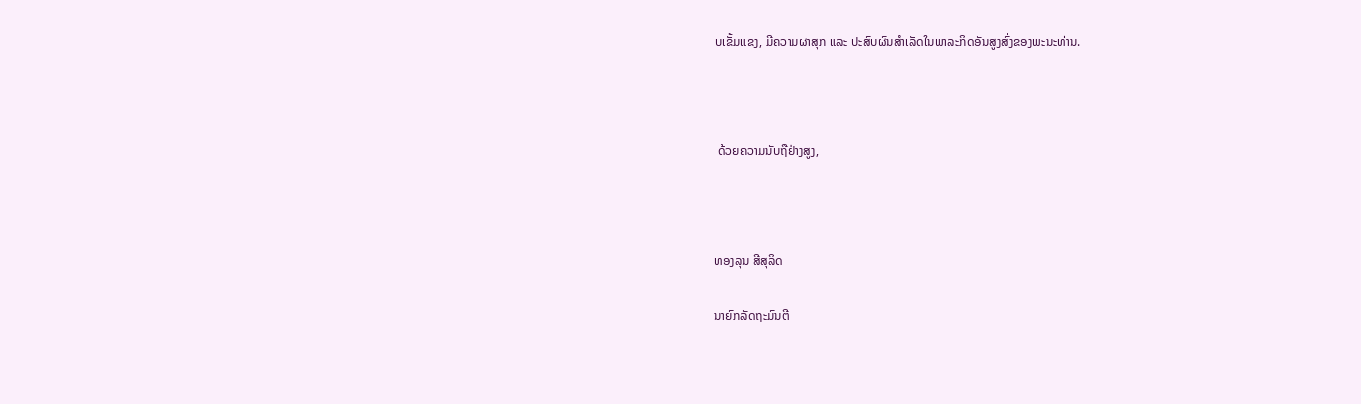ບເຂັ້ມແຂງ, ມີຄວາມຜາສຸກ ແລະ ປະສົບຜົນສໍາເລັດໃນພາລະກິດອັນສູງສົ່ງຂອງພະນະທ່ານ.



 ດ້ວຍຄວາມນັບຖືຢ່າງສູງ,



ທອງລຸນ ສີສຸລິດ

ນາຍົກລັດຖະມົນຕີ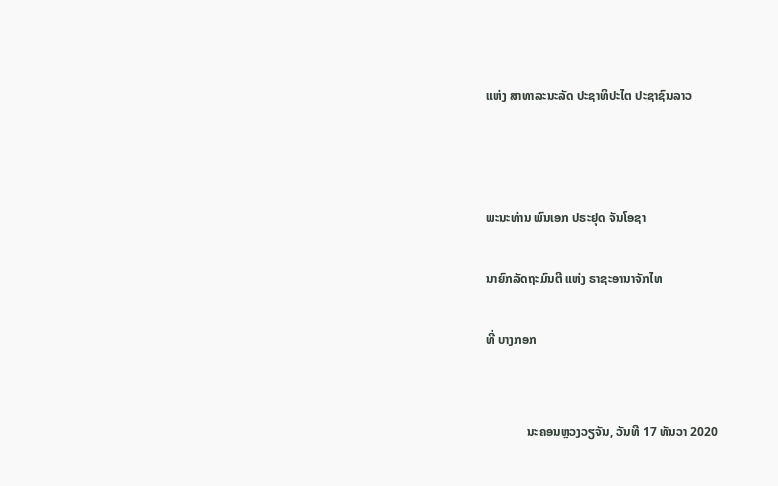ແຫ່ງ ສາທາລະນະລັດ ປະຊາທິປະໄຕ ປະຊາຊົນລາວ



ພະນະທ່ານ ພົນເອກ ປຣະຢຸດ ຈັນໂອຊາ

ນາຍົກລັດຖະມົນຕີ ແຫ່ງ ຣາຊະອານາຈັກໄທ

ທີ່ ບາງກອກ


             ນະຄອນຫຼວງວຽຈັນ, ວັນທີ 17 ທັນວາ 2020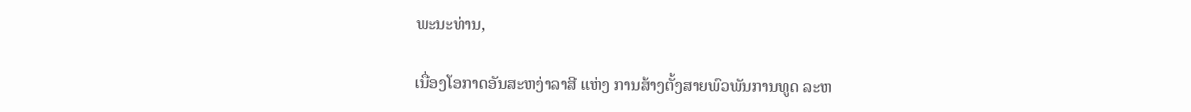ພະນະທ່ານ,

ເນື່ອງໂອກາດອັນສະຫງ່າລາສີ ແຫ່ງ ການສ້າງຕັ້ງສາຍພົວພັນການທູດ ລະຫ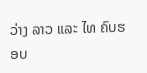ວ່າງ ລາວ ແລະ ໄທ ຄົບຮອບ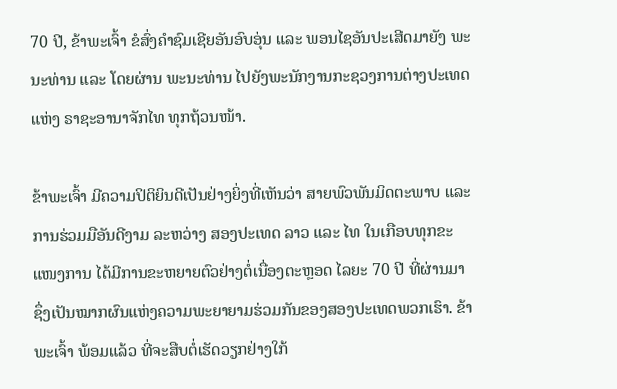70 ປີ, ຂ້າພະເຈົ້າ ຂໍສົ່ງຄໍາຊົມເຊີຍອັນອົບອຸ່ນ ແລະ ພອນໄຊອັນປະເສີດມາຍັງ ພະນະທ່ານ ແລະ ໂດຍຜ່ານ ພະນະທ່ານ ໄປຍັງພະນັກງານກະຊວງການຕ່າງປະເທດ ແຫ່ງ ຣາຊະອານາຈັກໄທ ທຸກຖ້ວນໜ້າ.

ຂ້າພະເຈົ້າ ມີຄວາມປິຕິຍິນດີເປັນຢ່າງຍິ່ງທີ່ເຫັນວ່າ ສາຍພົວພັນມິດຕະພາບ ແລະ ການຮ່ວມມືອັນດີງາມ ລະຫວ່າງ ສອງປະເທດ ລາວ ແລະ ໄທ ໃນເກືອບທຸກຂະແໜງການ ໄດ້ມີການຂະຫຍາຍຕົວຢ່າງຕໍ່ເນື່ອງຕະຫຼອດ ໄລຍະ 70 ປີ ທີ່ຜ່ານມາ ຊຶ່ງເປັນໝາກຜົນແຫ່ງຄວາມພະຍາຍາມຮ່ວມກັນຂອງສອງປະເທດພວກເຮົາ. ຂ້າພະເຈົ້າ ພ້ອມແລ້ວ ທີ່ຈະສືບຕໍ່ເຮັດວຽກຢ່າງໃກ້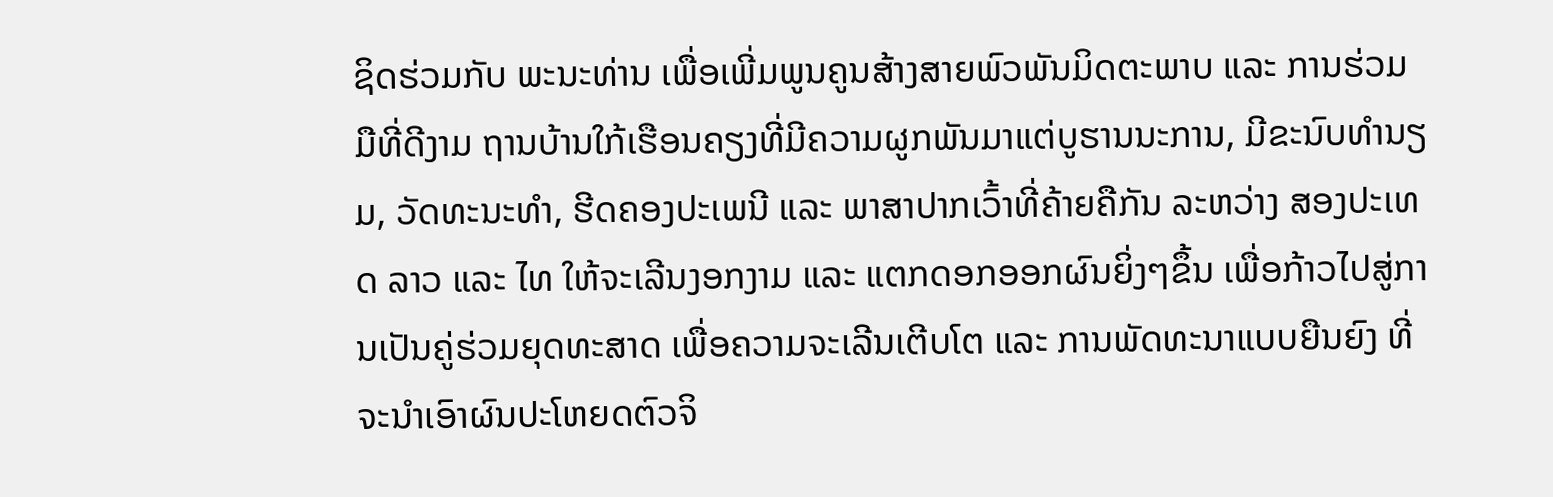ຊິດຮ່ວມກັບ ພະນະທ່ານ ເພື່ອເພີ່ມພູນຄູນສ້າງສາຍພົວພັນມິດຕະພາບ ແລະ ການຮ່ວມມືທີ່ດີງາມ ຖານບ້ານໃກ້ເຮືອນຄຽງທີ່ມີຄວາມຜູກພັນມາແຕ່ບູຮານນະການ, ມີຂະນົບທໍານຽມ, ວັດທະນະທໍາ, ຮີດຄອງປະເພນີ ແລະ ພາສາປາກເວົ້າທີ່ຄ້າຍຄືກັນ ລະຫວ່າງ ສອງປະເທດ ລາວ ແລະ ໄທ ໃຫ້ຈະເລີນງອກງາມ ແລະ ແຕກດອກອອກຜົນຍິ່ງໆຂຶ້ນ ເພື່ອກ້າວໄປສູ່ການເປັນຄູ່ຮ່ວມຍຸດທະສາດ ເພື່ອຄວາມຈະເລີນເຕີບໂຕ ແລະ ການພັດທະນາແບບຍືນຍົງ ທີ່ຈະນໍາເອົາຜົນປະໂຫຍດຕົວຈິ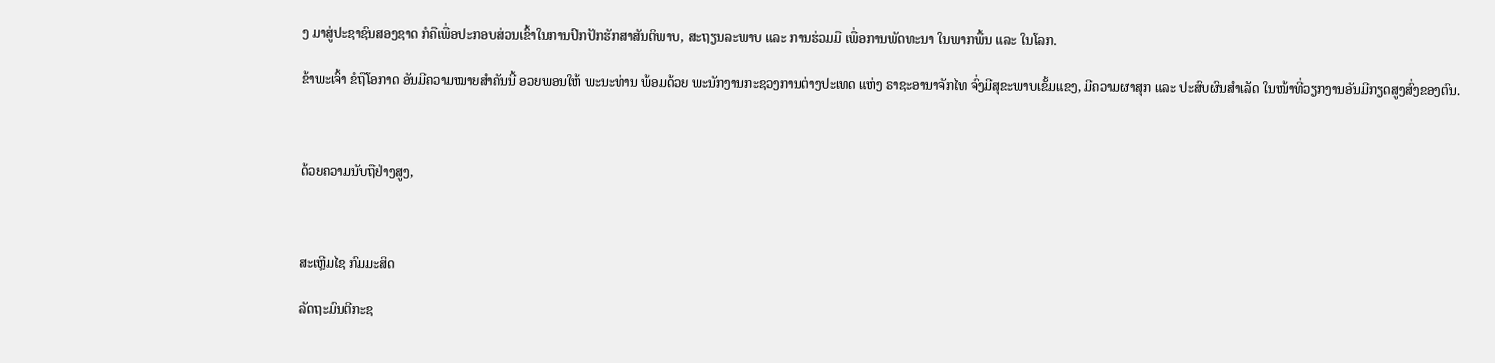ງ ມາສູ່ປະຊາຊົນສອງຊາດ ກໍຄືເພື່ອປະກອບສ່ວນເຂົ້າໃນການປົກປັກຮັກສາສັນຕິພາບ, ສະຖຽນລະພາບ ແລະ ການຮ່ວມມື ເພື່ອການພັດທະນາ ໃນພາກພື້ນ ແລະ ໃນໂລກ.

ຂ້າພະເຈົ້າ ຂໍຖືໂອກາດ ອັນມີຄວາມໝາຍສໍາຄັນນີ້ ອວຍພອນໃຫ້ ພະນະທ່ານ ພ້ອມດ້ວຍ ພະນັກງານກະຊວງການຕ່າງປະເທດ ແຫ່ງ ຣາຊະອານາຈັກໄທ ຈົ່ງມີສຸຂະພາບເຂັ້ມແຂງ, ມີຄວາມຜາສຸກ ແລະ ປະສົບຜົນສໍາເລັດ ໃນໜ້າທີ່ວຽກງານອັນມີກຽດສູງສົ່ງຂອງຕົນ.



ດ້ວຍຄວາມນັບຖືຢ່າງສູງ,



ສະເຫຼີມໄຊ ກົມມະສິດ

ລັດຖະມົນຕີກະຊ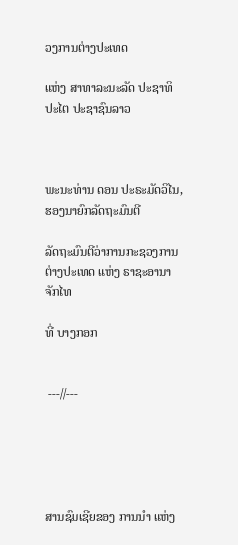ວງການຕ່າງປະເທດ

ແຫ່ງ ສາທາລະນະລັດ ປະຊາທິປະໄຕ ປະຊາຊົນລາວ



ພະນະທ່ານ ດອນ ປະຣະມັດວິໄນ, ຮອງນາຍົກລັດຖະມົນຕີ

ລັດຖະມົນຕີວ່າການກະຊວງການຕ່າງປະເທດ ແຫ່ງ ຣາຊະອານາຈັກໄທ

ທີ່ ບາງກອກ


 ---//---





ສານຊົມເຊີຍຂອງ ການນໍາ ແຫ່ງ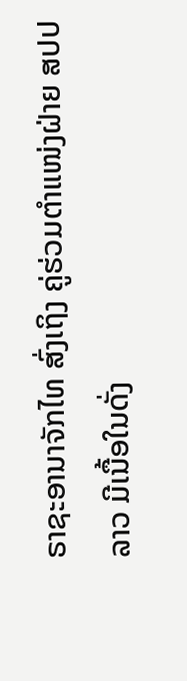ຣາຊະອານາຈັກໄທ ສົ່ງເຖິງ ຄູ່ຮ່ວມຕໍາແໜ່ງຝ່າຍ ສປປ ລາວ ມີເນື້ອໃນດັ່ງ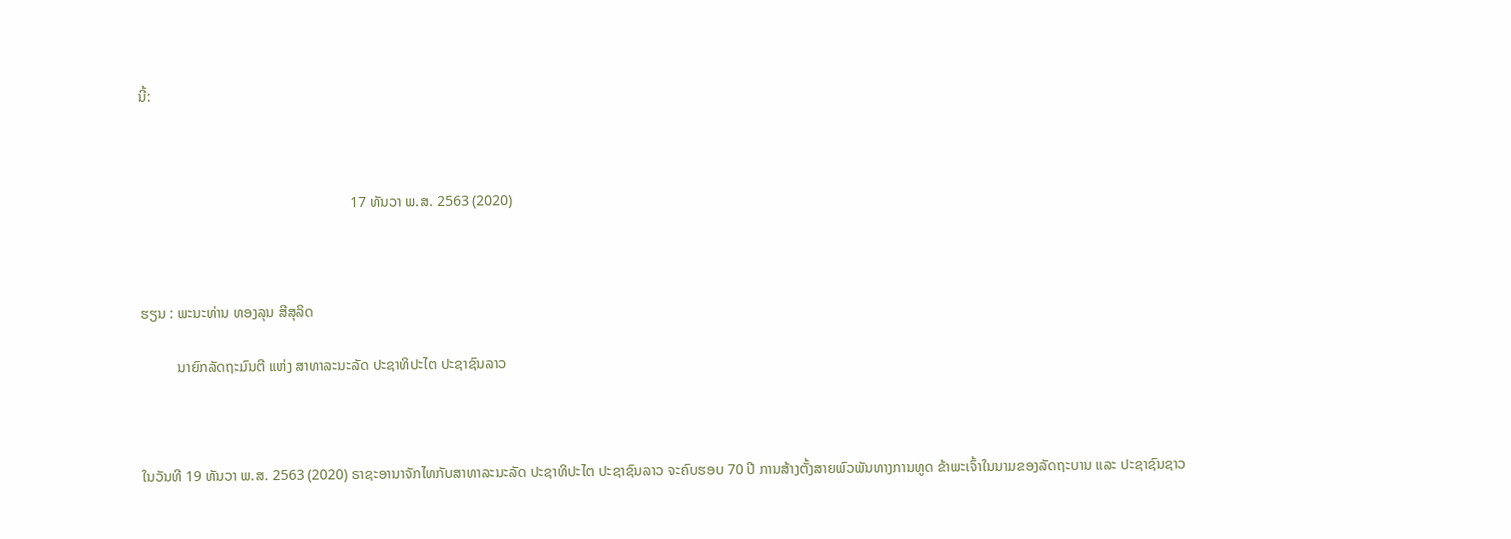ນີ້:



                                                          17 ທັນວາ ພ.ສ. 2563 (2020)



ຮຽນ : ພະນະທ່ານ ທອງລຸນ ສີສຸລິດ

          ນາຍົກລັດຖະມົນຕີ ແຫ່ງ ສາທາລະນະລັດ ປະຊາທິປະໄຕ ປະຊາຊົນລາວ



ໃນວັນທີ 19 ທັນວາ ພ.ສ. 2563 (2020) ຣາຊະອານາຈັກໄທກັບສາທາລະນະລັດ ປະຊາທິປະໄຕ ປະຊາຊົນລາວ ຈະຄົບຮອບ 70 ປີ ການສ້າງຕັ້ງສາຍພົວພັນທາງການທູດ ຂ້າພະເຈົ້າໃນນາມຂອງລັດຖະບານ ແລະ ປະຊາຊົນຊາວ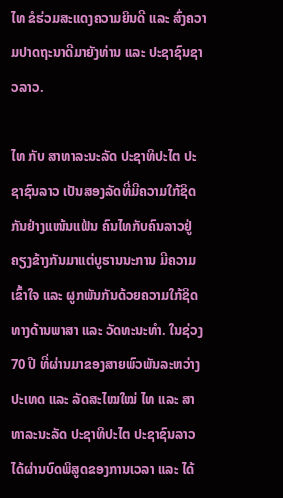ໄທ ຂໍຮ່ວມສະແດງຄວາມຍິນດີ ແລະ ສົ່ງຄວາມປາດຖະນາດີມາຍັງທ່ານ ແລະ ປະຊາຊົນຊາວລາວ.

ໄທ ກັບ ສາທາລະນະລັດ ປະຊາທິປະໄຕ ປະຊາຊົນລາວ ເປັນສອງລັດທີ່ມີຄວາມໃກ້ຊິດກັນຢ່າງແໜ້ນແຟ້ນ ຄົນໄທກັບຄົນລາວຢູ່ຄຽງຂ້າງກັນມາແຕ່ບູຮານນະການ ມີຄວາມເຂົ້າໃຈ ແລະ ຜູກພັນກັນດ້ວຍຄວາມໃກ້ຊິດທາງດ້ານພາສາ ແລະ ວັດທະນະທຳ. ໃນຊ່ວງ 70 ປີ ທີ່ຜ່ານມາຂອງສາຍພົວພັນລະຫວ່າງປະເທດ ແລະ ລັດສະໄໝໃໝ່ ໄທ ແລະ ສາທາລະນະລັດ ປະຊາທິປະໄຕ ປະຊາຊົນລາວ ໄດ້ຜ່ານບົດພິສູດຂອງການເວລາ ແລະ ໄດ້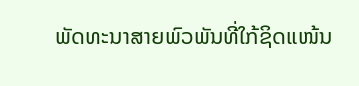ພັດທະນາສາຍພົວພັນທີ່ໃກ້ຊິດແໜ້ນ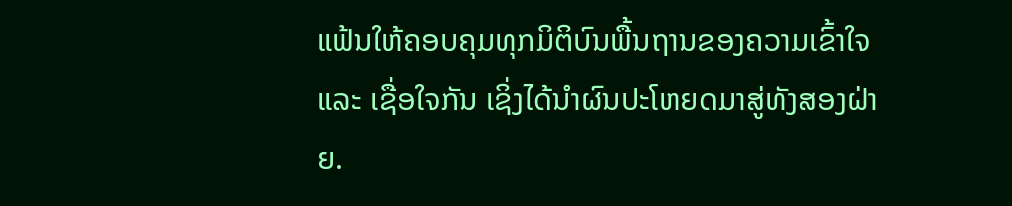ແຟ້ນໃຫ້ຄອບຄຸມທຸກມິຕິບົນພື້ນຖານຂອງຄວາມເຂົ້າໃຈ ແລະ ເຊື່ອໃຈກັນ ເຊິ່ງໄດ້ນຳຜົນປະໂຫຍດມາສູ່ທັງສອງຝ່າຍ.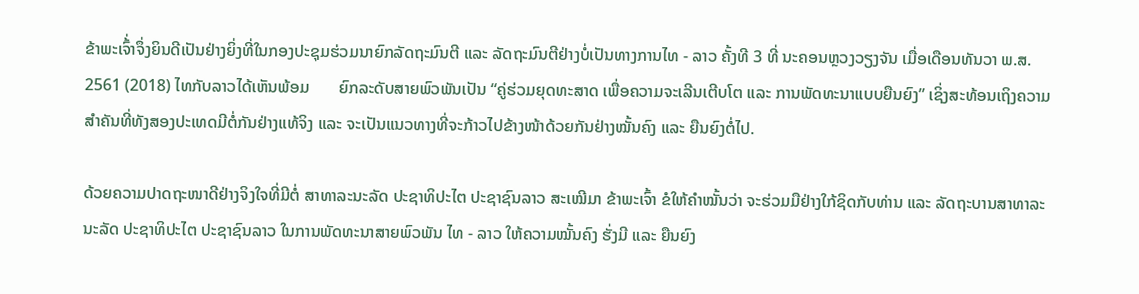ຂ້າພະເຈົ້່າຈຶ່ງຍິນດີເປັນຢ່າງຍິ່ງທີ່ໃນກອງປະຊຸມຮ່ວມນາຍົກລັດຖະມົນຕີ ແລະ ລັດຖະມົນຕີຢ່າງບໍ່ເປັນທາງການໄທ - ລາວ ຄັ້ງທີ 3 ທີ່ ນະຄອນຫຼວງວຽງຈັນ ເມື່ອເດືອນທັນວາ ພ.ສ. 2561 (2018) ໄທກັບລາວໄດ້ເຫັນພ້ອມ       ຍົກລະດັບສາຍພົວພັນເປັນ “ຄູ່ຮ່ວມຍຸດທະສາດ ເພື່ອຄວາມຈະເລີນເຕີບໂຕ ແລະ ການພັດທະນາແບບຍືນຍົງ” ເຊິ່ງສະທ້ອນເຖິງຄວາມສຳຄັນທີ່ທັງສອງປະເທດມີຕໍ່ກັນຢ່າງແທ້ຈິງ ແລະ ຈະເປັນແນວທາງທີ່ຈະກ້າວໄປຂ້າງໜ້າດ້ວຍກັນຢ່າງໝັ້ນຄົງ ແລະ ຍືນຍົງຕໍ່ໄປ.

ດ້ວຍຄວາມປາດຖະໜາດີຢ່າງຈິງໃຈທີ່ມີຕໍ່ ສາທາລະນະລັດ ປະຊາທິປະໄຕ ປະຊາຊົນລາວ ສະເໝີມາ ຂ້າພະເຈົ້າ ຂໍໃຫ້ຄຳໝັ້ນວ່າ ຈະຮ່ວມມືຢ່າງໃກ້ຊິດກັບທ່ານ ແລະ ລັດຖະບານສາທາລະນະລັດ ປະຊາທິປະໄຕ ປະຊາຊົນລາວ ໃນການພັດທະນາສາຍພົວພັນ ໄທ - ລາວ ໃຫ້ຄວາມໝັ້ນຄົງ ຮັ່ງມີ ແລະ ຍືນຍົງ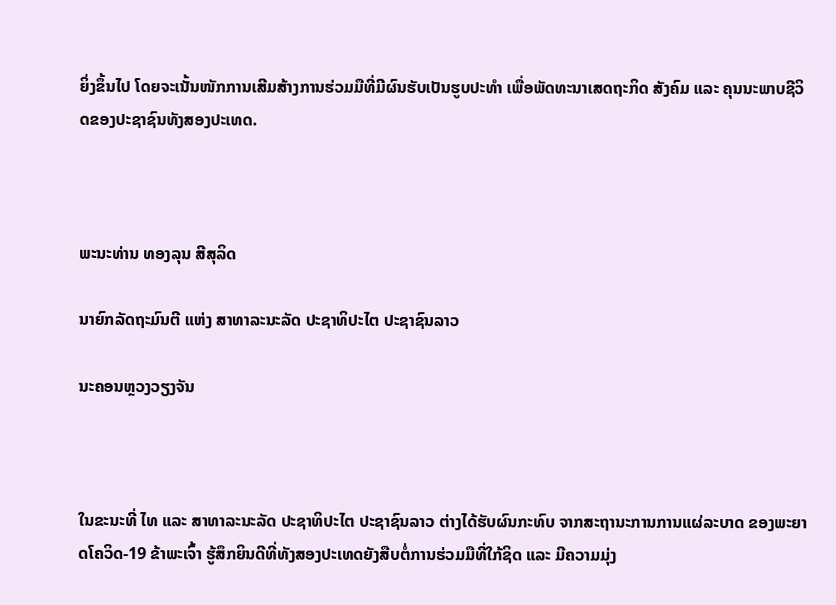ຍິ່ງຂຶ້ນໄປ ໂດຍຈະເນັ້ນໜັກການເສີມສ້າງການຮ່ວມມືທີ່ມີຜົນຮັບເປັນຮູບປະທຳ ເພື່ອພັດທະນາເສດຖະກິດ ສັງຄົມ ແລະ ຄຸນນະພາບຊີວິດຂອງປະຊາຊົນທັງສອງປະເທດ.



ພະນະທ່ານ ທອງລຸນ ສີສຸລິດ

ນາຍົກລັດຖະມົນຕີ ແຫ່ງ ສາທາລະນະລັດ ປະຊາທິປະໄຕ ປະຊາຊົນລາວ

ນະຄອນຫຼວງວຽງຈັນ



ໃນຂະນະທີ່ ໄທ ແລະ ສາທາລະນະລັດ ປະຊາທິປະໄຕ ປະຊາຊົນລາວ ຕ່າງໄດ້ຮັບຜົນກະທົບ ຈາກສະຖານະການການແຜ່ລະບາດ ຂອງພະຍາດໂຄວິດ-19 ຂ້າພະເຈົ້າ ຮູ້ສຶກຍິນດີທີ່ທັງສອງປະເທດຍັງສືບຕໍ່ການຮ່ວມມືທີ່ໃກ້ຊິດ ແລະ ມີຄວາມມຸ່ງ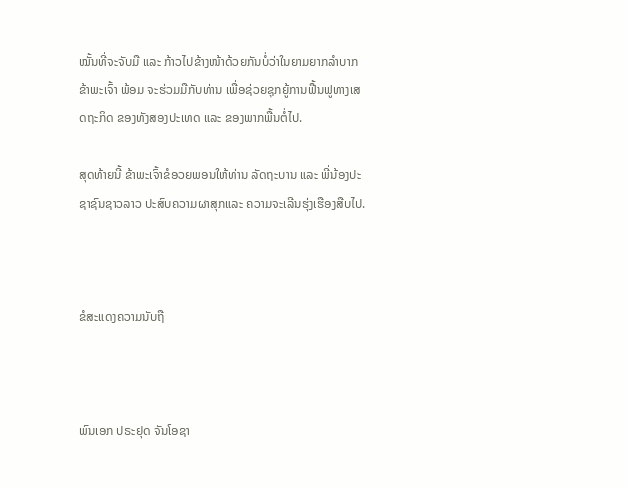ໝັ້ນທີ່ຈະຈັບມື ແລະ ກ້າວໄປຂ້າງໜ້າດ້ວຍກັນບໍ່ວ່າໃນຍາມຍາກລຳບາກ ຂ້າພະເຈົ້າ ພ້ອມ ຈະຮ່ວມມືກັບທ່ານ ເພື່ອຊ່ວຍຊຸກຍູ້ການຟື້ນຟູທາງເສດຖະກິດ ຂອງທັງສອງປະເທດ ແລະ ຂອງພາກພື້ນຕໍ່ໄປ.

ສຸດທ້າຍນີ້ ຂ້າພະເຈົ້າຂໍອວຍພອນໃຫ້ທ່ານ ລັດຖະບານ ແລະ ພີ່ນ້ອງປະຊາຊົນຊາວລາວ ປະສົບຄວາມຜາສຸກແລະ ຄວາມຈະເລີນຮຸ່ງເຮືອງສືບໄປ.



ຂໍສະແດງຄວາມນັບຖື



ພົນເອກ ປຣະຢຸດ ຈັນໂອຊາ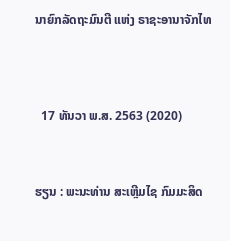ນາຍົກລັດຖະມົນຕີ ແຫ່ງ ຣາຊະອານາຈັກໄທ




  17 ທັນວາ ພ.ສ. 2563 (2020)



ຮຽນ : ພະນະທ່ານ ສະເຫຼີມໄຊ ກົມມະສິດ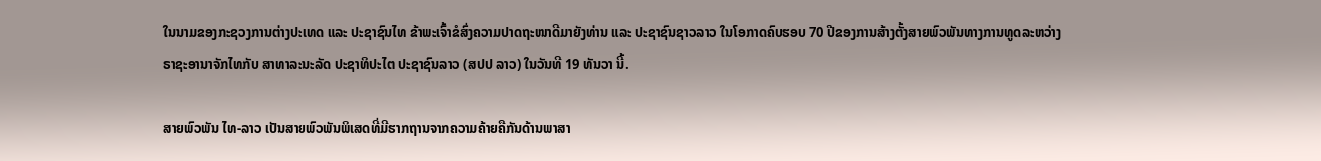ໃນນາມຂອງກະຊວງການຕ່າງປະເທດ ແລະ ປະຊາຊົນໄທ ຂ້າພະເຈົ້າຂໍສົ່ງຄວາມປາດຖະໜາດີມາຍັງທ່ານ ແລະ ປະຊາຊົນຊາວລາວ ໃນໂອກາດຄົບຮອບ 70 ປີຂອງການສ້າງຕັ້ງສາຍພົວພັນທາງການທູດລະຫວ່າງ
ຣາຊະອານາຈັກໄທກັບ ສາທາລະນະລັດ ປະຊາທິປະໄຕ ປະຊາຊົນລາວ (ສປປ ລາວ) ໃນວັນທີ 19 ທັນວາ ນີ້.

ສາຍພົວພັນ ໄທ-ລາວ ເປັນສາຍພົວພັນພິເສດທີ່ມີຮາກຖານຈາກຄວາມຄ້າຍຄືກັນດ້ານພາສາ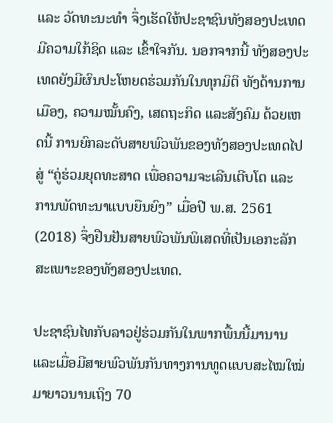ແລະ ວັດທະນະທຳ ຈຶ່ງເຮັດໃຫ້ປະຊາຊົນທັງສອງປະເທດມີຄວາມໃກ້ຊິດ ແລະ ເຂົ້າໃຈກັນ. ນອກຈາກນີ້ ທັງສອງປະເທດຍັງມີຜົນປະໂຫຍດຮ່ວມກັນໃນທຸກມິຕິ ທັງດ້ານການເມືອງ, ຄວາມໝັ້ນຄົງ, ເສດຖະກິດ ແລະສັງຄົມ ດ້ວຍເຫດນີ້ ການຍົກລະດັບສາຍພົວພັນຂອງທັງສອງປະເທດໄປສູ່ “ຄູ່ຮ່ວມຍຸດທະສາດ ເພື່ອຄວາມຈະເລີນເຕີບໂຕ ແລະ
ການພັດທະນາແບບຍືນຍົງ” ເມື່ອປີ ພ.ສ. 2561 (2018) ຈຶ່ງຢືນຢັນສາຍພົວພັນພິເສດທີ່ເປັນເອກະລັກສະເພາະຂອງທັງສອງປະເທດ.

ປະຊາຊົນໄທກັບລາວຢູ່ຮ່ວມກັນໃນພາກພື້ນນີ້ມານານ ແລະເມື່ອມີສາຍພົວພັນກັນທາງການທູດແບບສະໄໝໃໝ່ມາຍາວນານເຖິງ 70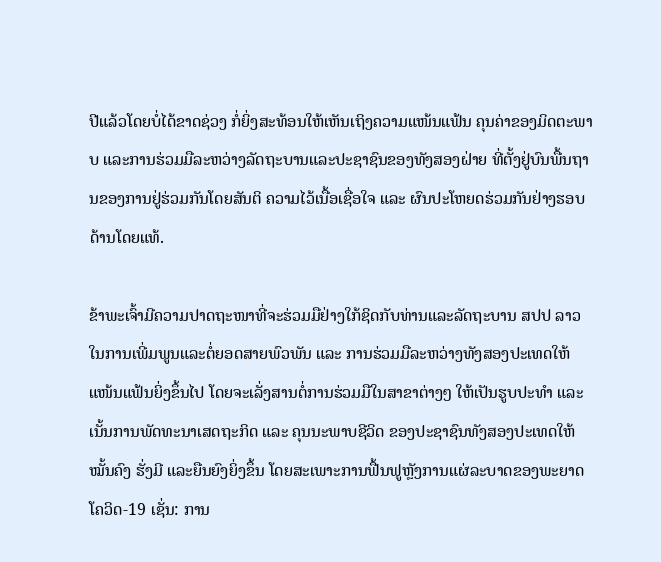ປີແລ້ວໂດຍບໍ່ໄດ້ຂາດຊ່ວງ ກໍ່ຍິ່ງສະທ້ອນໃຫ້ເຫັນເຖິງຄວາມແໜ້ນແຟ້ນ ຄຸນຄ່າຂອງມິດຕະພາບ ແລະການຮ່ວມມືລະຫວ່າງລັດຖະບານແລະປະຊາຊົນຂອງທັງສອງຝ່າຍ ທີ່ຕັ້ງຢູ່ບົນພື້ນຖານຂອງການຢູ່ຮ່ວມກັນໂດຍສັນຕິ ຄວາມໄວ້ເນື້ອເຊື່ອໃຈ ແລະ ຜົນປະໂຫຍດຮ່ວມກັນຢ່າງຮອບດ້ານໂດຍແທ້.

ຂ້າພະເຈົ້າມີຄວາມປາດຖະໜາທີ່ຈະຮ່ວມມືຢ່າງໃກ້ຊິດກັບທ່ານແລະລັດຖະບານ ສປປ ລາວ ໃນການເພີ່ມພູນແລະຕໍ່ຍອດສາຍພົວພັນ ແລະ ການຮ່ວມມືລະຫວ່າງທັງສອງປະເທດໃຫ້ແໜ້ນແຟ້ນຍິ່ງຂຶ້ນໄປ ໂດຍຈະເລັ່ງສານຕໍ່ການຮ່ວມມືໃນສາຂາຕ່າງໆ ໃຫ້ເປັນຮູບປະທຳ ແລະເນັ້ນການພັດທະນາເສດຖະກິດ ແລະ ຄຸນນະພາບຊີວິດ ຂອງປະຊາຊົນທັງສອງປະເທດໃຫ້ໝັ້ນຄົງ ຮັ່ງມີ ແລະຍືນຍົງຍິ່ງຂຶ້ນ ໂດຍສະເພາະການຟື້ນຟູຫຼັງການແຜ່ລະບາດຂອງພະຍາດໂຄວິດ-19 ເຊັ່ນ: ການ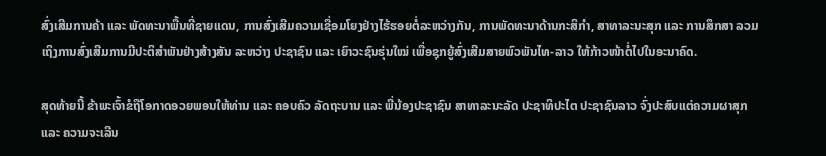ສົ່ງເສີມການຄ້າ ແລະ ພັດທະນາພື້ນທີ່ຊາຍແດນ, ການສົ່ງເສີມຄວາມເຊື່ອມໂຍງຢ່າງໄຮ້ຮອຍຕໍ່ລະຫວ່າງກັນ, ການພັດທະນາດ້ານກະສິກຳ, ສາທາລະນະສຸກ ແລະ ການສຶກສາ ລວມເຖິງການສົ່ງເສີມການມີປະຕິສຳພັນຢ່າງສ້າງສັນ ລະຫວ່າງ ປະຊາຊົນ ແລະ ເຍົາວະຊົນຮຸ່ນໃໝ່ ເພື່ອຊຸກຍູ້ສົ່ງເສີມສາຍພົວພັນໄທ-ລາວ ໃຫ້ກ້າວໜ້າຕໍ່ໄປໃນອະນາຄົດ.

ສຸດທ້າຍນີ້ ຂ້າພະເຈົ້າຂໍຖືໂອກາດອວຍພອນໃຫ້ທ່ານ ແລະ ຄອບຄົວ ລັດຖະບານ ແລະ ພີ່ນ້ອງປະຊາຊົນ ສາທາລະນະລັດ ປະຊາທິປະໄຕ ປະຊາຊົນລາວ ຈົ່ງປະສົບແຕ່ຄວາມຜາສຸກແລະ ຄວາມຈະເລີນ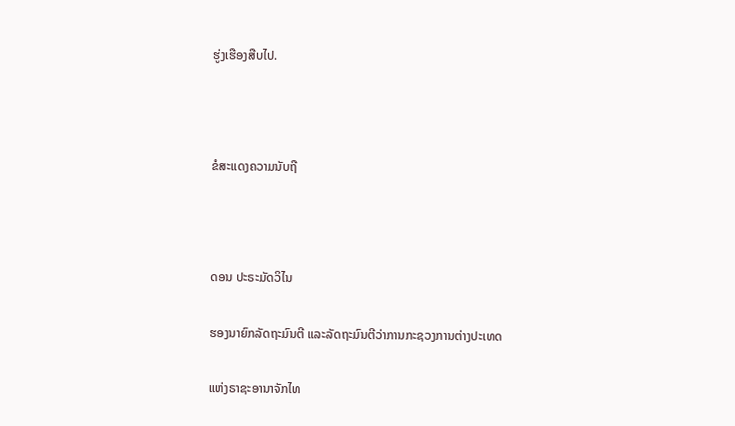ຮູ່ງເຮືອງສືບໄປ.



ຂໍສະແດງຄວາມນັບຖື



ດອນ ປະຣະມັດວິໄນ

ຮອງນາຍົກລັດຖະມົນຕີ ແລະລັດຖະມົນຕີວ່າການກະຊວງການຕ່າງປະເທດ

ແຫ່ງຣາຊະອານາຈັກໄທ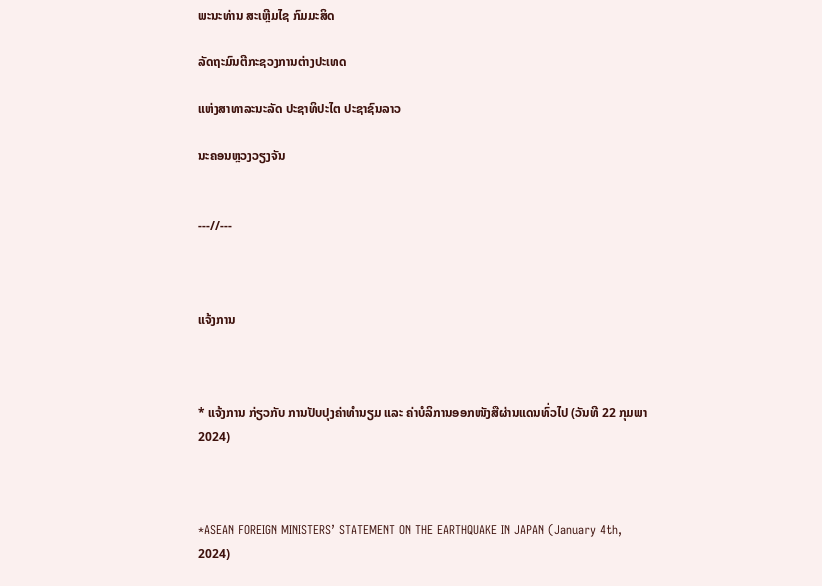ພະນະທ່ານ ສະເຫຼີມໄຊ ກົມມະສິດ

ລັດຖະມົນຕີກະຊວງການຕ່າງປະເທດ

ແຫ່ງສາທາລະນະລັດ ປະຊາທິປະໄຕ ປະຊາຊົນລາວ

ນະຄອນຫຼວງວຽງຈັນ


---//---



ແຈ້ງການ



* ແຈ້ງການ ກ່ຽວກັບ ການປັບປຸງຄ່າທຳນຽມ ແລະ ຄ່າບໍລິການອອກໜັງສືຜ່ານແດນທົ່ວໄປ (ວັນທີ 22 ກຸມພາ 2024)



*ASEAN FOREIGN MINISTERS’ STATEMENT ON THE EARTHQUAKE IN JAPAN (January 4th, 2024)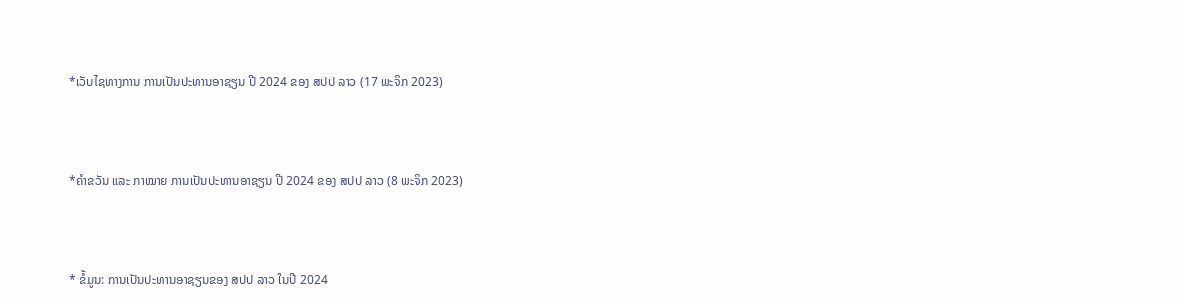*ເວັບໄຊທາງການ ການເປັນປະທານອາຊຽນ ປີ 2024 ຂອງ ສປປ ລາວ (17 ພະຈິກ 2023)



*ຄໍາຂວັນ ແລະ ກາໝາຍ ການເປັນປະທານອາຊຽນ ປີ 2024 ຂອງ ສປປ ລາວ (8 ພະຈິກ 2023)



* ຂໍ້ມູນ: ການເປັນປະທານອາຊຽນຂອງ ສປປ ລາວ ໃນປີ 2024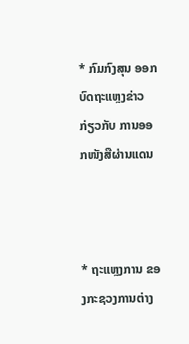* ກົມກົງສຸນ ອອກບົດຖະແຫຼງຂ່າວ ກ່ຽວກັບ ການອອກໜັງສືຜ່ານແດນ



* ຖະແຫຼງການ ຂອງກະຊວງການຕ່າງ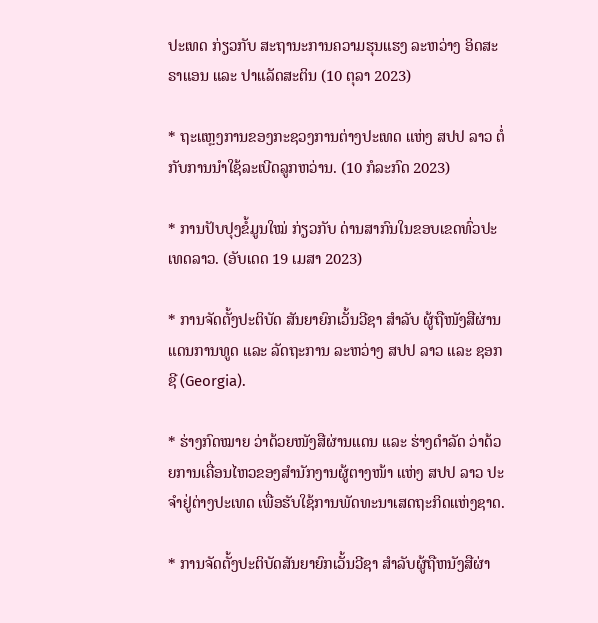ປະເທດ ກ່ຽວກັບ ສະຖານະການຄວາມຮຸນແຮງ ລະຫວ່າງ ອິດສະຣາແອນ ແລະ ປາແລັດສະຕິນ (10 ຕຸລາ 2023)

* ຖະແຫຼງການຂອງກະຊວງການຕ່າງປະເທດ ແຫ່ງ ສປປ ລາວ ຕໍ່ກັບການນຳໃຊ້ລະເບີດລູກຫວ່ານ. (10 ກໍລະກົດ 2023)

* ການປັບປຸງຂໍ້ມູນໃໝ່ ກ່ຽວກັບ ດ່ານສາກົນໃນຂອບເຂດທົ່ວປະເທດລາວ. (ອັບເດດ 19 ເມສາ 2023)

* ການຈັດຕັ້ງປະຕິບັດ ສັນຍາຍົກເວັ້ນວີຊາ ສໍາລັບ ຜູ້ຖືໜັງສືຜ່ານແດນການທູດ ແລະ ລັດຖະການ ລະຫວ່າງ ສປປ ລາວ ແລະ ຊອກຊີ (Georgia).

* ຮ່າງກົດໝາຍ ວ່າດ້ວຍໜັງສືຜ່ານແດນ ແລະ ຮ່າງດຳລັດ ວ່າດ້ວຍການເຄື່ອນໄຫວຂອງສຳນັກງານຜູ້ຕາງໜ້າ ແຫ່ງ ສປປ ລາວ ປະຈຳຢູ່ຕ່າງປະເທດ ເພື່ອຮັບໃຊ້ການພັດທະນາເສດຖະກິດແຫ່ງຊາດ.

* ການຈັດຕັ້ງປະຕິບັດສັນຍາຍົກເວັ້ນວີຊາ ສຳລັບຜູ້ຖືຫນັງສືຜ່າ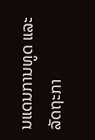ນແດນການທູດ ແລະ ລັດຖະກາ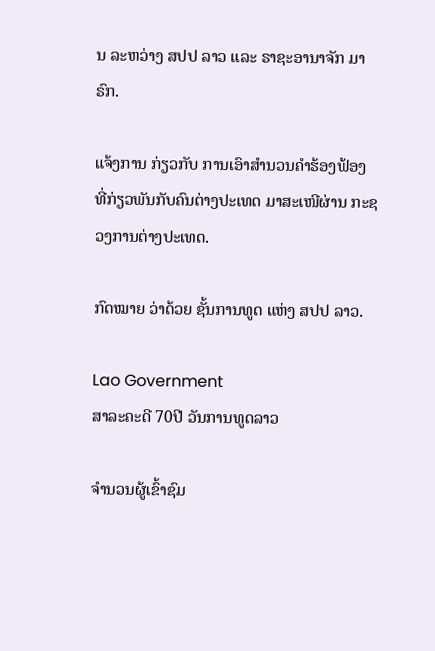ນ ລະຫວ່າງ ສປປ ລາວ ແລະ ຣາຊະອານາຈັກ ມາຣົກ.

ແຈ້ງການ ກ່ຽວກັບ ການເອົາສຳນວນຄຳຮ້ອງຟ້ອງ ທີ່ກ່ຽວພັນກັບຄົນຕ່າງປະເທດ ມາສະເໜີຜ່ານ ກະຊວງການຕ່າງປະເທດ.

ກົດໝາຍ ວ່າດ້ວຍ ຊັ້ນການທູດ ແຫ່ງ ສປປ ລາວ.

Lao Government
ສາລະຄະດີ 70ປີ ວັນການທູດລາວ

ຈຳນວນຜູ້ເຂົ້າຊົມ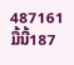487161
ມື້ນີ້187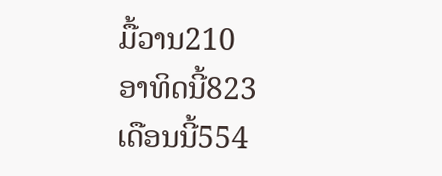ມື້ວານ210
ອາທິດນີ້823
ເດືອນນີ້554